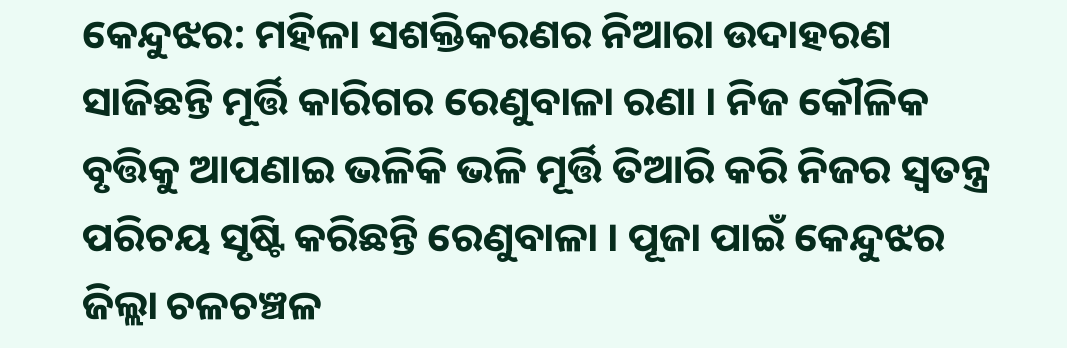କେନ୍ଦୁଝର: ମହିଳା ସଶକ୍ତିକରଣର ନିଆରା ଉଦାହରଣ ସାଜିଛନ୍ତି ମୂର୍ତ୍ତି କାରିଗର ରେଣୁବାଳା ରଣା । ନିଜ କୌଳିକ ବୃତ୍ତିକୁ ଆପଣାଇ ଭଳିକି ଭଳି ମୂର୍ତ୍ତି ତିଆରି କରି ନିଜର ସ୍ବତନ୍ତ୍ର ପରିଚୟ ସୃଷ୍ଟି କରିଛନ୍ତି ରେଣୁବାଳା । ପୂଜା ପାଇଁ କେନ୍ଦୁଝର ଜିଲ୍ଲା ଚଳଚଞ୍ଚଳ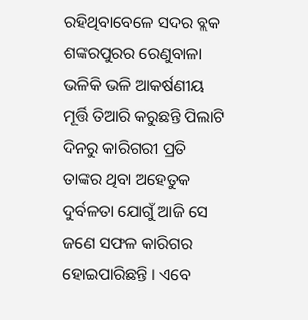ରହିଥିବାବେଳେ ସଦର ବ୍ଲକ ଶଙ୍କରପୁରର ରେଣୁବାଳା ଭଳିକି ଭଳି ଆକର୍ଷଣୀୟ ମୂର୍ତ୍ତି ତିଆରି କରୁଛନ୍ତି ପିଲାଟି ଦିନରୁ କାରିଗରୀ ପ୍ରତି ତାଙ୍କର ଥିବା ଅହେତୁକ ଦୁର୍ବଳତା ଯୋଗୁଁ ଆଜି ସେ ଜଣେ ସଫଳ କାରିଗର ହୋଇପାରିଛନ୍ତି । ଏବେ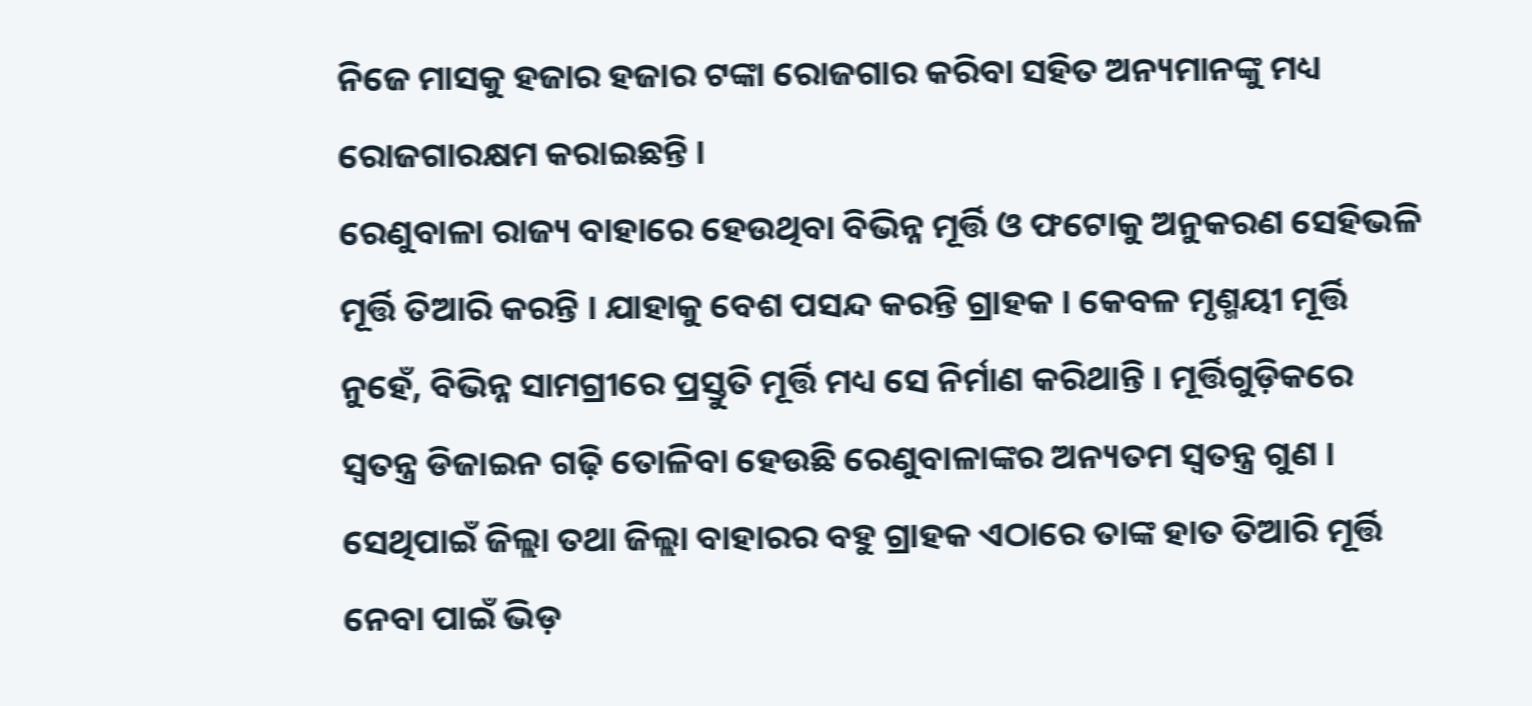ନିଜେ ମାସକୁ ହଜାର ହଜାର ଟଙ୍କା ରୋଜଗାର କରିବା ସହିତ ଅନ୍ୟମାନଙ୍କୁ ମଧ୍ୟ ରୋଜଗାରକ୍ଷମ କରାଇଛନ୍ତି ।
ରେଣୁବାଳା ରାଜ୍ୟ ବାହାରେ ହେଉଥିବା ବିଭିନ୍ନ ମୂର୍ତ୍ତି ଓ ଫଟୋକୁ ଅନୁକରଣ ସେହିଭଳି ମୂର୍ତ୍ତି ତିଆରି କରନ୍ତି । ଯାହାକୁ ବେଶ ପସନ୍ଦ କରନ୍ତି ଗ୍ରାହକ । କେବଳ ମୃଣ୍ମୟୀ ମୂର୍ତ୍ତି ନୁହେଁ, ବିଭିନ୍ନ ସାମଗ୍ରୀରେ ପ୍ରସ୍ତୁତି ମୂର୍ତ୍ତି ମଧ୍ୟ ସେ ନିର୍ମାଣ କରିଥାନ୍ତି । ମୂର୍ତ୍ତିଗୁଡ଼ିକରେ ସ୍ଵତନ୍ତ୍ର ଡିଜାଇନ ଗଢ଼ି ତୋଳିବା ହେଉଛି ରେଣୁବାଳାଙ୍କର ଅନ୍ୟତମ ସ୍ୱତନ୍ତ୍ର ଗୁଣ । ସେଥିପାଇଁ ଜିଲ୍ଲା ତଥା ଜିଲ୍ଲା ବାହାରର ବହୁ ଗ୍ରାହକ ଏଠାରେ ତାଙ୍କ ହାତ ତିଆରି ମୂର୍ତ୍ତି ନେବା ପାଇଁ ଭିଡ଼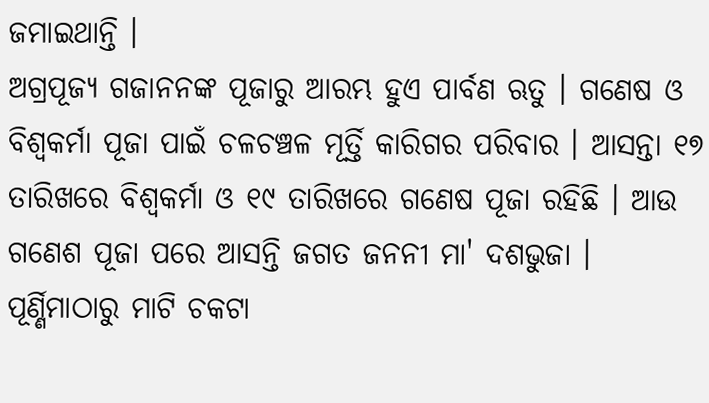ଜମାଇଥାନ୍ତି ।
ଅଗ୍ରପୂଜ୍ୟ ଗଜାନନଙ୍କ ପୂଜାରୁ ଆରମ୍ଭ ହୁଏ ପାର୍ବଣ ଋତୁ । ଗଣେଷ ଓ ବିଶ୍ଵକର୍ମା ପୂଜା ପାଇଁ ଚଳଚଞ୍ଚଳ ମୂର୍ତ୍ତି କାରିଗର ପରିବାର । ଆସନ୍ତା ୧୭ ତାରିଖରେ ବିଶ୍ଵକର୍ମା ଓ ୧୯ ତାରିଖରେ ଗଣେଷ ପୂଜା ରହିଛି । ଆଉ ଗଣେଶ ପୂଜା ପରେ ଆସନ୍ତି ଜଗତ ଜନନୀ ମା' ଦଶଭୁଜା । ପୂର୍ଣ୍ଣିମାଠାରୁ ମାଟି ଚକଟା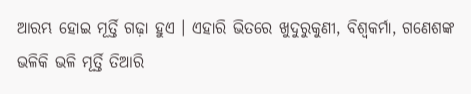ଆରମ୍ଭ ହୋଇ ମୂର୍ତ୍ତି ଗଢ଼ା ହୁଏ । ଏହାରି ଭିତରେ ଖୁଦୁରୁକୁଣୀ, ବିଶ୍ୱକର୍ମା, ଗଣେଶଙ୍କ ଭଳିକି ଭଳି ମୂର୍ତ୍ତି ତିଆରି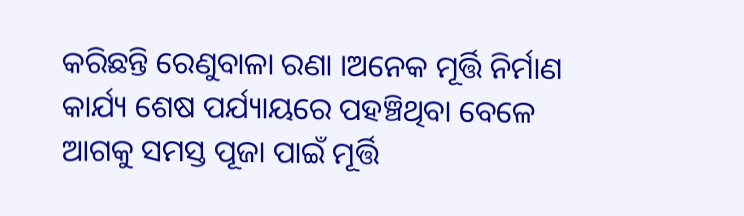କରିଛନ୍ତି ରେଣୁବାଳା ରଣା ।ଅନେକ ମୂର୍ତ୍ତି ନିର୍ମାଣ କାର୍ଯ୍ୟ ଶେଷ ପର୍ଯ୍ୟାୟରେ ପହଞ୍ଚିଥିବା ବେଳେ ଆଗକୁ ସମସ୍ତ ପୂଜା ପାଇଁ ମୂର୍ତ୍ତି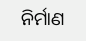ନିର୍ମାଣ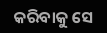କରିବାକୁ ସେ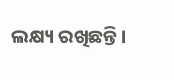ଲକ୍ଷ୍ୟ ରଖିଛନ୍ତି।